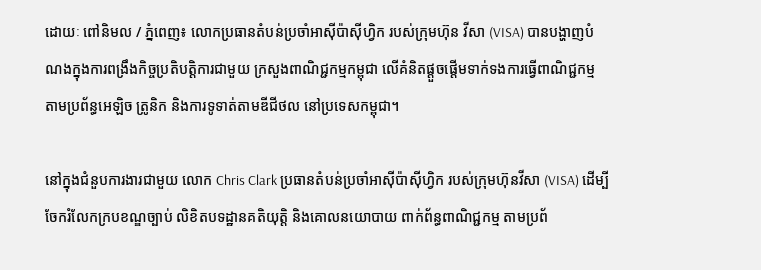ដោយៈ ពៅនិមល / ភ្នំពេញ៖ លោកប្រធានតំបន់ប្រចាំអាស៊ីប៉ាស៊ីហ្វិក របស់ក្រុមហ៊ុន វីសា (VISA) បានបង្ហាញបំណងក្នុងការពង្រឹងកិច្ចប្រតិបត្តិការជាមួយ ក្រសួងពាណិជ្ជកម្មកម្ពុជា លើគំនិតផ្តួចផ្តើមទាក់ទងការធ្វើពាណិជ្ជកម្ម តាមប្រព័ន្ធអេឡិច ត្រូនិក និងការទូទាត់តាមឌីជីថល នៅប្រទេសកម្ពុជា។

នៅក្នុងជំនួបការងារជាមួយ លោក Chris Clark ប្រធានតំបន់ប្រចាំអាស៊ីប៉ាស៊ីហ្វិក របស់ក្រុមហ៊ុនវីសា (VISA) ដើម្បីចែករំលែកក្របខណ្ឌច្បាប់ លិខិតបទដ្ឋានគតិយុត្តិ និងគោលនយោបាយ ពាក់ព័ន្ធពាណិជ្ជកម្ម តាមប្រព័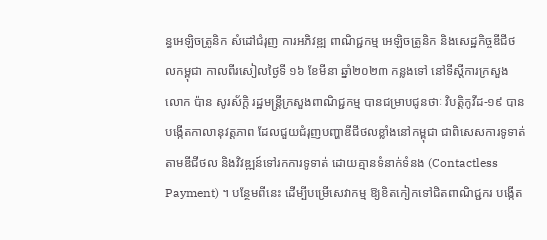ន្ធអេឡិចត្រូនិក សំដៅជំរុញ ការអភិវឌ្ឍ ពាណិជ្ជកម្ម អេឡិចត្រូនិក និងសេដ្ឋកិច្ចឌីជីថលកម្ពុជា កាលពីរសៀលថ្ងៃទី ១៦ ខែមីនា ឆ្នាំ២០២៣ កន្លងទៅ នៅទីស្តីការក្រសួង លោក ប៉ាន សូរស័ក្តិ រដ្ឋមន្រ្តីក្រសួងពាណិជ្ជកម្ម បានជម្រាបជូនថាៈ វិបត្តិកូវីដ-១៩ បានបង្កើតកាលានុវត្តភាព ដែលជួយជំរុញបញ្ហាឌីជីថលខ្លាំងនៅកម្ពុជា ជាពិសេសការទូទាត់តាមឌីជីថល និងវិវឌ្ឍន៍ទៅរកការទូទាត់ ដោយគ្មានទំនាក់ទំនង (Contactless Payment) ។ បន្ថែមពីនេះ ដើម្បីបម្រើសេវាកម្ម ឱ្យខិតកៀកទៅជិតពាណិជ្ជករ បង្កើត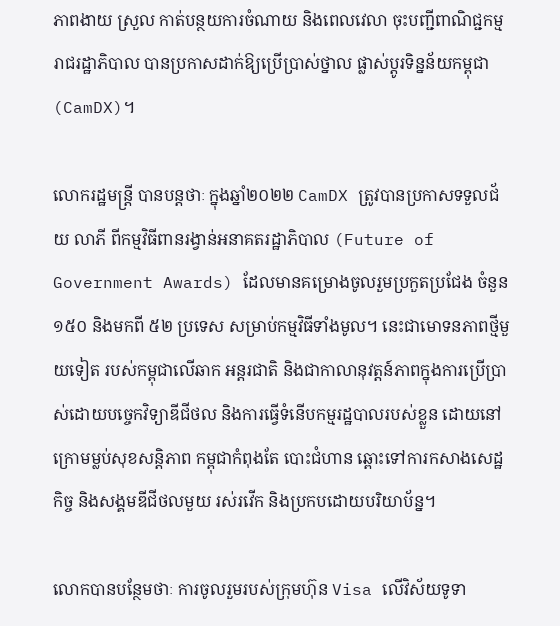ភាពងាយ ស្រួល កាត់បន្ថយការចំណាយ និងពេលវេលា ចុះបញ្ជីពាណិជ្ជកម្ម រាជរដ្ឋាភិបាល បានប្រកាសដាក់ឱ្យប្រើប្រាស់ថ្នាល ផ្លាស់ប្តូរទិន្នន័យកម្ពុជា (CamDX)។

លោករដ្ឋមន្រ្តី បានបន្តថាៈ ក្នុងឆ្នាំ២០២២ CamDX ត្រូវបានប្រកាសទទួលជ័យ លាភី ពីកម្មវិធីពានរង្វាន់អនាគតរដ្ឋាភិបាល (Future of Government Awards) ដែលមានគម្រោងចូលរួមប្រកួតប្រជែង ចំនួន ១៥០ និងមកពី ៥២ ប្រទេស សម្រាប់កម្មវិធីទាំងមូល។ នេះជាមោទនភាពថ្មីមួយទៀត របស់កម្ពុជាលើឆាក អន្តរជាតិ និងជាកាលានុវត្តន៍ភាពក្នុងការប្រើប្រាស់ដោយបច្ចេកវិទ្យាឌីជីថល និងការធ្វើទំនើបកម្មរដ្ឋបាលរបស់ខ្លួន ដោយនៅក្រោមម្លប់សុខសន្តិភាព កម្ពុជាកំពុងតែ បោះជំហាន ឆ្ពោះទៅការកសាងសេដ្ឋកិច្ច និងសង្គមឌីជីថលមួយ រស់រវើក និងប្រកបដោយបរិយាប័ន្ន។

លោកបានបន្ថែមថាៈ ការចូលរួមរបស់ក្រុមហ៊ុន Visa លើវិស័យទូទា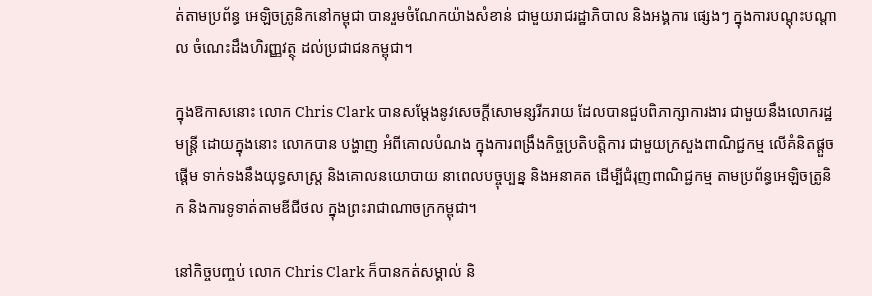ត់តាមប្រព័ន្ធ អេឡិចត្រូនិកនៅកម្ពុជា បានរួមចំណែកយ៉ាងសំខាន់ ជាមួយរាជរដ្ឋាភិបាល និងអង្គការ ផ្សេងៗ ក្នុងការបណ្តុះបណ្តាល ចំណេះដឹងហិរញ្ញវត្ថុ ដល់ប្រជាជនកម្ពុជា។

ក្នុងឱកាសនោះ លោក Chris Clark បានសម្តែងនូវសេចក្តីសោមន្សរីករាយ ដែលបានជួបពិភាក្សាការងារ ជាមួយនឹងលោករដ្ឋមន្រ្តី ដោយក្នុងនោះ លោកបាន បង្ហាញ អំពីគោលបំណង ក្នុងការពង្រឹងកិច្ចប្រតិបត្តិការ ជាមួយក្រសួងពាណិជ្ជកម្ម លើគំនិតផ្តួចផ្តើម ទាក់ទងនឹងយុទ្ធសាស្រ្ត និងគោលនយោបាយ នាពេលបច្ចុប្បន្ន និងអនាគត ដើម្បីជំរុញពាណិជ្ជកម្ម តាមប្រព័ន្ធអេឡិចត្រូនិក និងការទូទាត់តាមឌីជីថល ក្នុងព្រះរាជាណាចក្រកម្ពុជា។

នៅកិច្ចបញ្ចប់ លោក Chris Clark ក៏បានកត់សម្គាល់ និ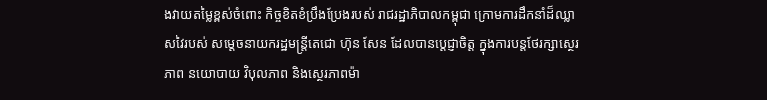ងវាយតម្លៃខ្ពស់ចំពោះ កិច្ចខិតខំប្រឹងប្រែងរបស់ រាជរដ្ឋាភិបាលកម្ពុជា ក្រោមការដឹកនាំដ៏ឈ្លាសវៃរបស់ សម្តេចនាយករដ្ឋមន្រ្តីតេជោ ហ៊ុន សែន ដែលបានប្ដេជ្ញាចិត្ត ក្នុងការបន្តថែរក្សាស្ថេរភាព នយោបាយ វិបុលភាព និងស្ថេរភាពម៉ា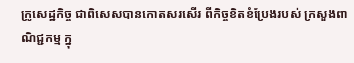ក្រូសេដ្ឋកិច្ច ជាពិសេសបានកោតសរសើរ ពីកិច្ចខិតខំប្រែងរបស់ ក្រសួងពាណិជ្ជកម្ម ក្នុ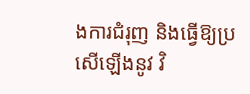ងការជំរុញ និងធ្វើឱ្យប្រសើឡើងនូវ វិ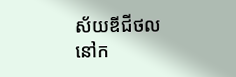ស័យឌីជីថលនៅក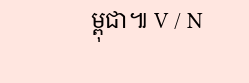ម្ពុជា៕ V / N